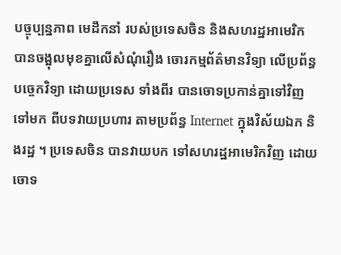បច្ចុប្បន្នភាព មេដឹកនាំ របស់ប្រទេសចិន និងសហរដ្ឋអាមេរិក បានចង្អុលមុខគ្នាលើសំណុំរឿង ចោរកម្មព័ត៌មានវិទ្យា លើប្រព័ន្ធបច្ចេកវិទ្យា ដោយប្រទេស ទាំងពីរ បានចោទប្រកាន់គ្នាទៅវិញទៅមក ពីបទវាយប្រហារ តាមប្រព័ន្ធ Internet ក្នុងវិស័យឯក និងរដ្ឋ ។ ប្រទេសចិន បានវាយបក ទៅសហរដ្ឋអាមេរិកវិញ ដោយចោទ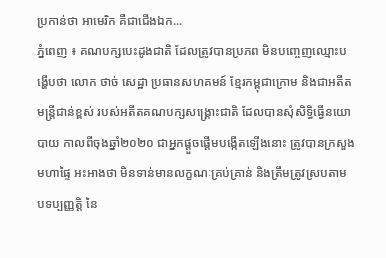ប្រកាន់ថា អាមេរិក គឺជាជើងឯក...
ភ្នំពេញ ៖ គណបក្សបេះដូងជាតិ ដែលត្រូវបានប្រភព មិនបញ្ចេញឈ្មោះបង្ហើបថា លោក ថាច់ សេដ្ឋា ប្រធានសហគមន៍ ខ្មែរកម្ពុជាក្រោម និងជាអតីតមន្រ្តីជាន់ខ្ពស់ របស់អតីតគណបក្សសង្រ្គោះជាតិ ដែលបានសុំសិទ្ធិធ្វើនយោបាយ កាលពីចុងឆ្នាំ២០២០ ជាអ្នកផ្តួចផ្តើមបង្កើតឡើងនោះ ត្រូវបានក្រសួងមហាផ្ទៃ អះអាងថា មិនទាន់មានលក្ខណៈគ្រប់គ្រាន់ និងត្រឹមត្រូវស្របតាម បទប្បញ្ញត្តិ នៃ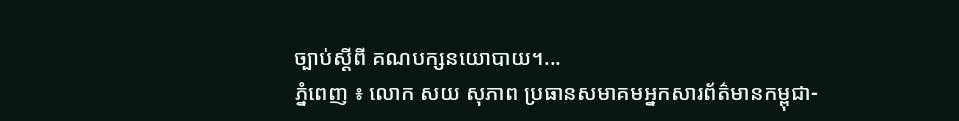ច្បាប់ស្ដីពី គណបក្សនយោបាយ។...
ភ្នំពេញ ៖ លោក សយ សុភាព ប្រធានសមាគមអ្នកសារព័ត៌មានកម្ពុជា-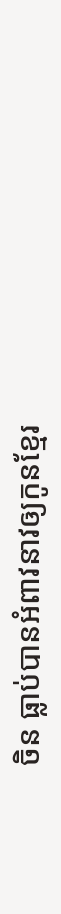ចិន ធ្លាប់បានអំពាវនាវឲ្យកូនខ្មែរ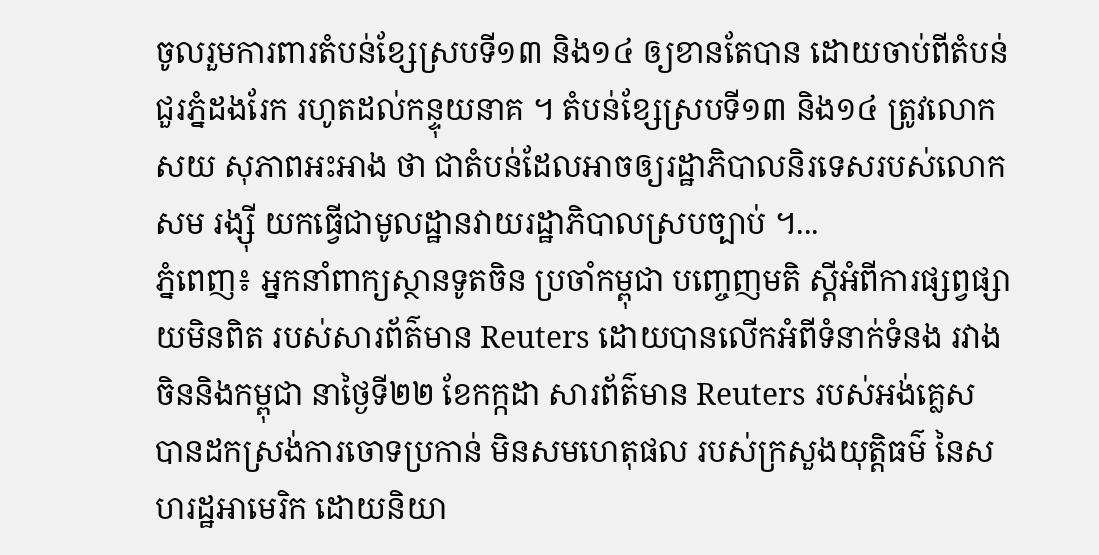ចូលរួមការពារតំបន់ខ្សែស្របទី១៣ និង១៤ ឲ្យខានតែបាន ដោយចាប់ពីតំបន់ជួរភ្នំដងរែក រហូតដល់កន្ទុយនាគ ។ តំបន់ខ្សែស្របទី១៣ និង១៤ ត្រូវលោក សយ សុភាពអះអាង ថា ជាតំបន់ដែលអាចឲ្យរដ្ឋាភិបាលនិរទេសរបស់លោកសម រង្ស៊ី យកធ្វើជាមូលដ្ឋានវាយរដ្ឋាភិបាលស្របច្បាប់ ។...
ភ្នំពេញ៖ អ្នកនាំពាក្យស្ថានទូតចិន ប្រចាំកម្ពុជា បញ្ចេញមតិ ស្តីអំពីការផ្សព្វផ្សាយមិនពិត របស់សារព័ត៌មាន Reuters ដោយបានលើកអំពីទំនាក់ទំនង រវាងចិននិងកម្ពុជា នាថ្ងៃទី២២ ខែកក្កដា សារព័ត៌មាន Reuters របស់អង់គ្លេស បានដកស្រង់ការចោទប្រកាន់ មិនសមហេតុផល របស់ក្រសួងយុត្តិធម៌ នៃសហរដ្ឋអាមេរិក ដោយនិយា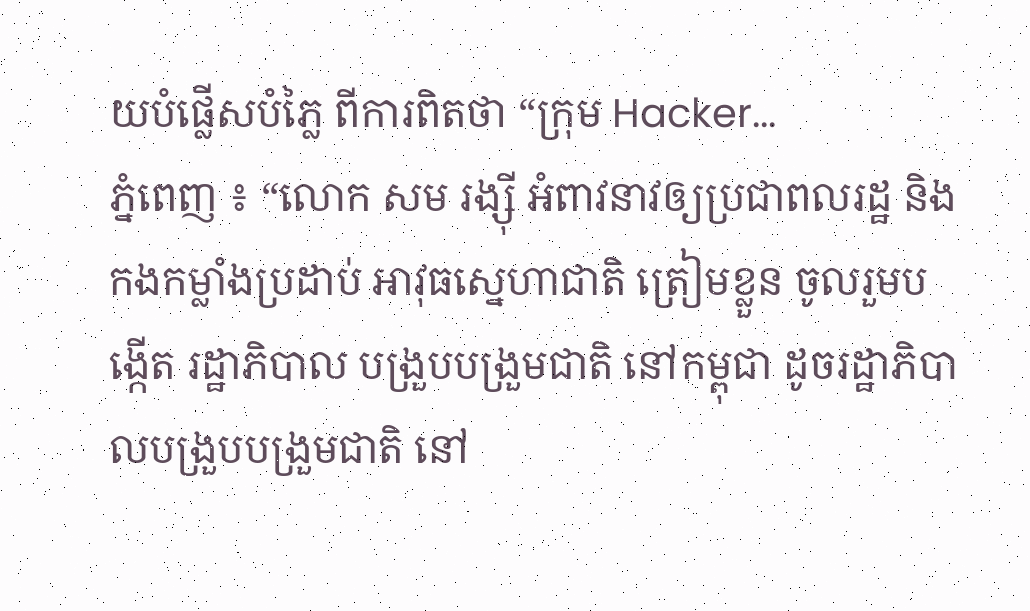យបំផ្លើសបំភ្លៃ ពីការពិតថា “ក្រុម Hacker...
ភ្នំពេញ ៖ “លោក សម រង្ស៊ី អំពាវនាវឲ្យប្រជាពលរដ្ឋ និងកងកម្លាំងប្រដាប់ អាវុធស្នេហាជាតិ ត្រៀមខ្លួន ចូលរួមបង្កើត រដ្ឋាភិបាល បង្រួបបង្រួមជាតិ នៅកម្ពុជា ដូចរដ្ឋាភិបាលបង្រួបបង្រួមជាតិ នៅ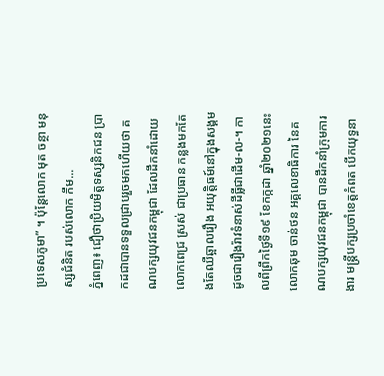ប្រទេសភូមា” ។ ប៉ុន្តែលោក មុត ចន្ថា មនុស្សជំនិត របស់លោក កឹម...
ភ្នំពេញ៖ ជឿថាប្រិយមិត្តទស្សនិកជន ប្រាកដជាបានទទួលជ្រាបរួចមកហើយថា គណបក្សយុវជនកម្ពុជា ដែលដឹកនាំដោយ លោកពេជ្រ ស្រស់ ជាប្រធាន កន្លងមកតែងតែឈឺឆ្អាលរឿង អយុត្តិធម៍នៅក្នុងសង្គម ដូចជារឿងរ៉ាវទំនាស់ដីធ្លីជាដើម-ល-។ កាលពីព្រឹកថ្ងៃទី១៩ ខែកក្កដា ឆ្នាំ២០២១នេះ លោកឆុម ចាន់ថន អគ្គលេខាធិការ នៃគណបក្សយុវជនកម្ពុជា បានដឹកនាំក្រុមការងារ មន្ត្រីបក្សប្រចាំខេត្តកំពត បើកយុទ្ធនា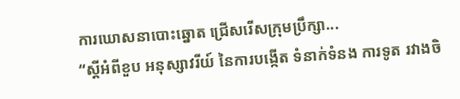ការឃោសនាបោះឆ្នោត ជ្រើសរើសក្រុមប្រឹក្សា...
“ស្តីអំពីខួប អនុស្សាវរីយ៍ នៃការបង្កើត ទំនាក់ទំនង ការទូត រវាងចិ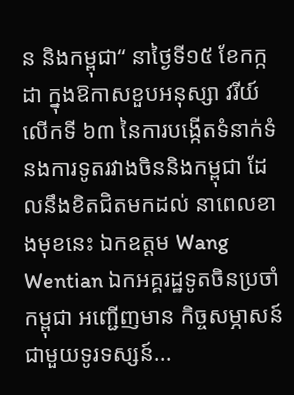ន និងកម្ពុជា“ នាថ្ងៃទី១៥ ខែកក្កដា ក្នុងឱកាសខួបអនុស្សា វរីយ៍លើកទី ៦៣ នៃការបង្កើតទំនាក់ទំនងការទូតរវាងចិននិងកម្ពុជា ដែលនឹងខិតជិតមកដល់ នាពេលខាងមុខនេះ ឯកឧត្តម Wang Wentian ឯកអគ្គរដ្ឋទូតចិនប្រចាំកម្ពុជា អញ្ជើញមាន កិច្ចសម្ភាសន៍ ជាមួយទូរទស្សន៍...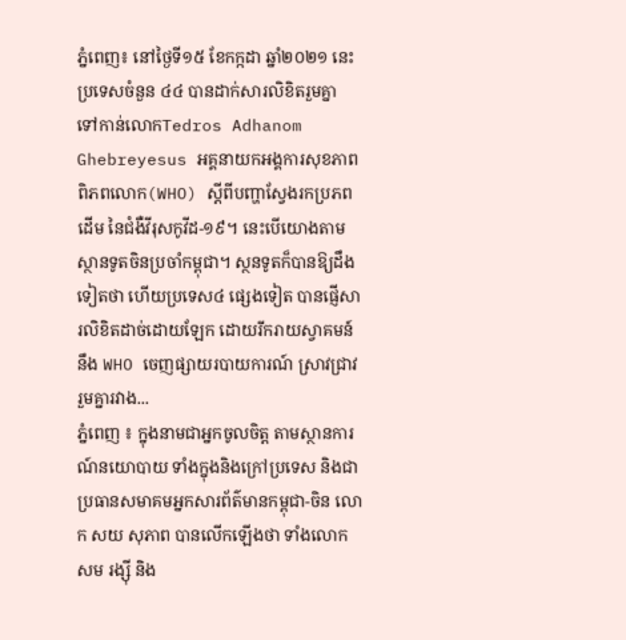ភ្នំពេញ៖ នៅថ្ងៃទី១៥ ខែកក្កដា ឆ្នាំ២០២១ នេះប្រទេសចំនួន ៤៤ បានដាក់សារលិខិតរួមគ្នា ទៅកាន់លោកTedros Adhanom Ghebreyesus អគ្គនាយកអង្គការសុខភាពពិភពលោក(WHO) ស្តីពីបញ្ហាស្វែងរកប្រភពដើម នៃជំងឺវីរុសកូវីដ-១៩។ នេះបើយោងតាមស្ថានទូតចិនប្រចាំកម្ពុជា។ ស្ថនទូតក៏បានឱ្យដឹងទៀតថា ហើយប្រទេស៤ ផ្សេងទៀត បានផ្ញើសារលិខិតដាច់ដោយឡែក ដោយរីករាយស្វាគមន៍នឹង WHO ចេញផ្សាយរបាយការណ៍ ស្រាវជ្រាវរួមគ្នារវាង...
ភ្នំពេញ ៖ ក្នុងនាមជាអ្នកចូលចិត្ត តាមស្ថានការណ៍នយោបាយ ទាំងក្នុងនិងក្រៅប្រទេស និងជាប្រធានសមាគមអ្នកសារព័ត៌មានកម្ពុជា-ចិន លោក សយ សុភាព បានលើកឡើងថា ទាំងលោក សម រង្ស៊ី និង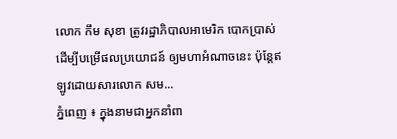លោក កឹម សុខា ត្រូវរដ្ឋាភិបាលអាមេរិក បោកប្រាស់ ដើម្បីបម្រើផលប្រយោជន៍ ឲ្យមហាអំណាចនេះ ប៉ុន្តែឥឡូវដោយសារលោក សម...
ភ្នំពេញ ៖ ក្នុងនាមជាអ្នកនាំពា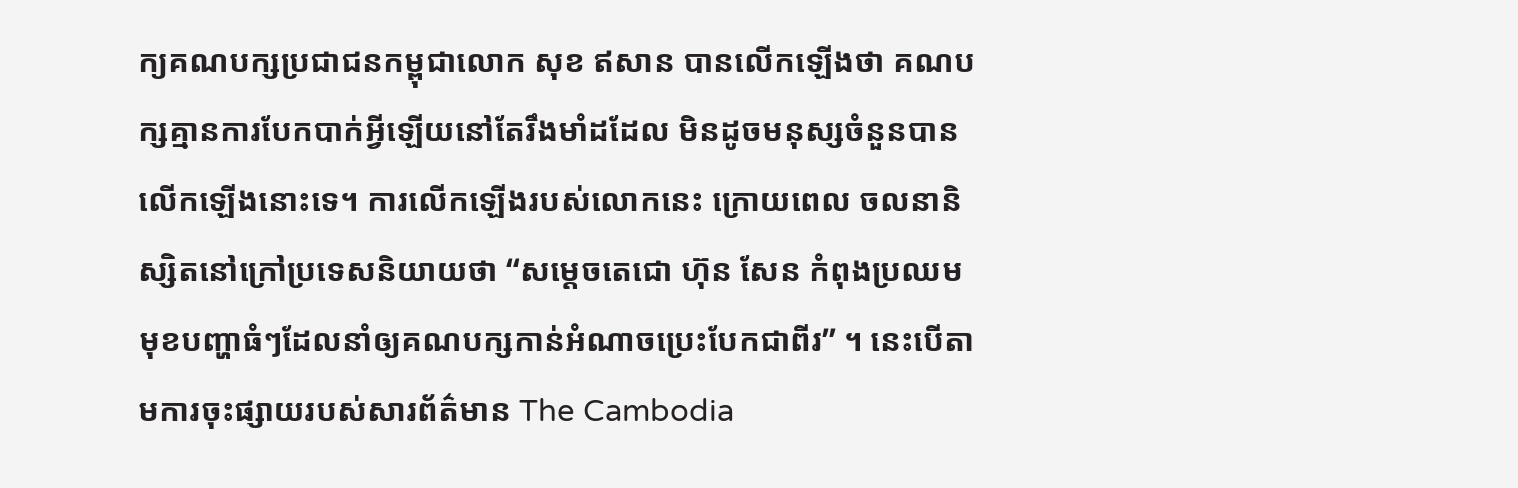ក្យគណបក្សប្រជាជនកម្ពុជាលោក សុខ ឥសាន បានលើកឡើងថា គណបក្សគ្មានការបែកបាក់អ្វីឡើយនៅតែរឹងមាំដដែល មិនដូចមនុស្សចំនួនបានលើកឡើងនោះទេ។ ការលើកឡើងរបស់លោកនេះ ក្រោយពេល ចលនានិស្សិតនៅក្រៅប្រទេសនិយាយថា “សម្តេចតេជោ ហ៊ុន សែន កំពុងប្រឈមមុខបញ្ហាធំៗដែលនាំឲ្យគណបក្សកាន់អំណាចប្រេះបែកជាពីរ” ។ នេះបើតាមការចុះផ្សាយរបស់សារព័ត៌មាន The Cambodia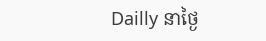Dailly នាថ្ងៃ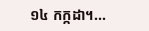១៤ កក្កដា។...